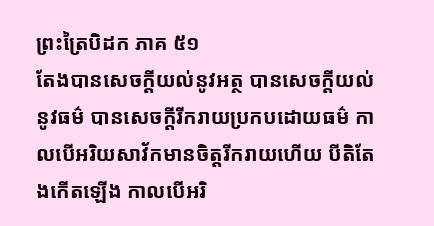ព្រះត្រៃបិដក ភាគ ៥១
តែងបានសេចក្តីយល់នូវអត្ថ បានសេចក្តីយល់នូវធម៌ បានសេចក្តីរីករាយប្រកបដោយធម៌ កាលបើអរិយសាវ័កមានចិត្តរីករាយហើយ បីតិតែងកើតឡើង កាលបើអរិ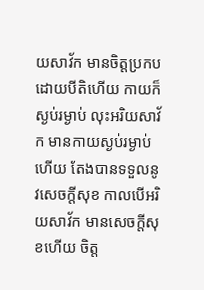យសាវ័ក មានចិត្តប្រកបដោយបីតិហើយ កាយក៏ស្ងប់រម្ងាប់ លុះអរិយសាវ័ក មានកាយស្ងប់រម្ងាប់ហើយ តែងបានទទួលនូវសេចក្តីសុខ កាលបើអរិយសាវ័ក មានសេចក្តីសុខហើយ ចិត្ត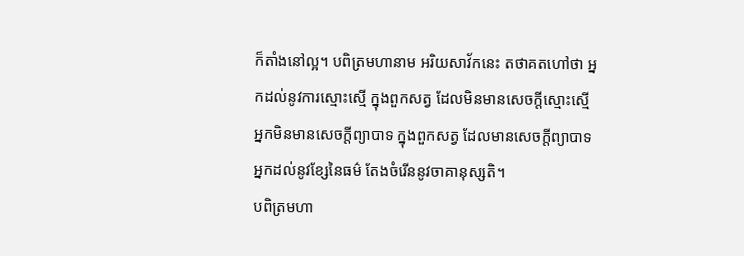ក៏តាំងនៅល្អ។ បពិត្រមហានាម អរិយសាវ័កនេះ តថាគតហៅថា អ្នកដល់នូវការស្មោះស្មើ ក្នុងពួកសត្វ ដែលមិនមានសេចក្តីស្មោះស្មើ អ្នកមិនមានសេចក្តីព្យាបាទ ក្នុងពួកសត្វ ដែលមានសេចក្តីព្យាបាទ អ្នកដល់នូវខ្សែនៃធម៌ តែងចំរើននូវចាគានុស្សតិ។
បពិត្រមហា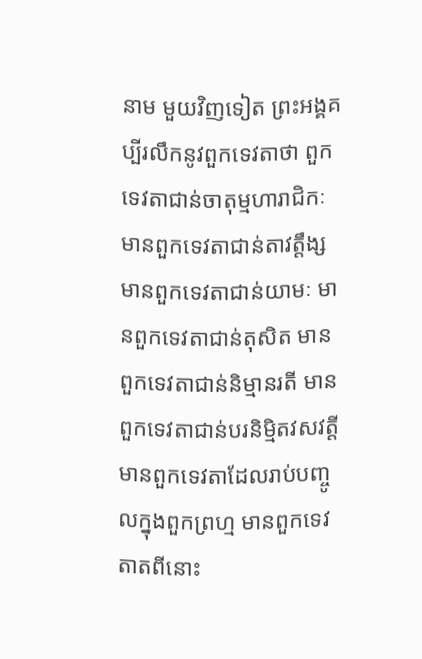នាម មួយវិញទៀត ព្រះអង្គគប្បីរលឹកនូវពួកទេវតាថា ពួកទេវតាជាន់ចាតុម្មហារាជិកៈ មានពួកទេវតាជាន់តាវត្តឹង្ស មានពួកទេវតាជាន់យាមៈ មានពួកទេវតាជាន់តុសិត មានពួកទេវតាជាន់និម្មានរតី មានពួកទេវតាជាន់បរនិម្មិតវសវត្តី មានពួកទេវតាដែលរាប់បញ្ចូលក្នុងពួកព្រហ្ម មានពួកទេវតាតពីនោះ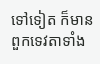ទៅទៀត ក៏មាន ពួកទេវតាទាំង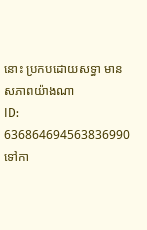នោះ ប្រកបដោយសទ្ធា មានសភាពយ៉ាងណា
ID: 636864694563836990
ទៅកា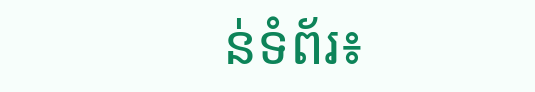ន់ទំព័រ៖